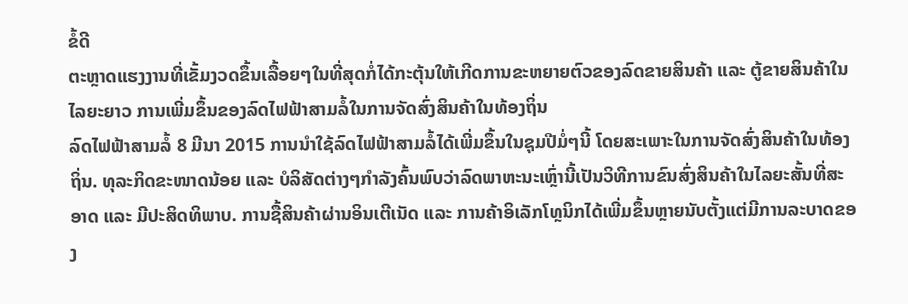ຂໍ້ດີ
ຕະຫຼາດແຮງງານທີ່ເຂັ້ມງວດຂຶ້ນເລື້ອຍໆໃນທີ່ສຸດກໍ່ໄດ້ກະຕຸ້ນໃຫ້ເກີດການຂະຫຍາຍຕົວຂອງລົດຂາຍສິນຄ້າ ແລະ ຕູ້ຂາຍສິນຄ້າໃນໄລຍະຍາວ ການເພີ່ມຂຶ້ນຂອງລົດໄຟຟ້າສາມລໍ້ໃນການຈັດສົ່ງສິນຄ້າໃນທ້ອງຖິ່ນ
ລົດໄຟຟ້າສາມລໍ້ 8 ມີນາ 2015 ການນຳໃຊ້ລົດໄຟຟ້າສາມລໍ້ໄດ້ເພີ່ມຂຶ້ນໃນຊຸມປີມໍ່ໆນີ້ ໂດຍສະເພາະໃນການຈັດສົ່ງສິນຄ້າໃນທ້ອງຖິ່ນ. ທຸລະກິດຂະໜາດນ້ອຍ ແລະ ບໍລິສັດຕ່າງໆກຳລັງຄົ້ນພົບວ່າລົດພາຫະນະເຫຼົ່ານີ້ເປັນວິທີການຂົນສົ່ງສິນຄ້າໃນໄລຍະສັ້ນທີ່ສະອາດ ແລະ ມີປະສິດທິພາບ. ການຊື້ສິນຄ້າຜ່ານອິນເຕີເນັດ ແລະ ການຄ້າອິເລັກໂທຼນິກໄດ້ເພີ່ມຂຶ້ນຫຼາຍນັບຕັ້ງແຕ່ມີການລະບາດຂອງ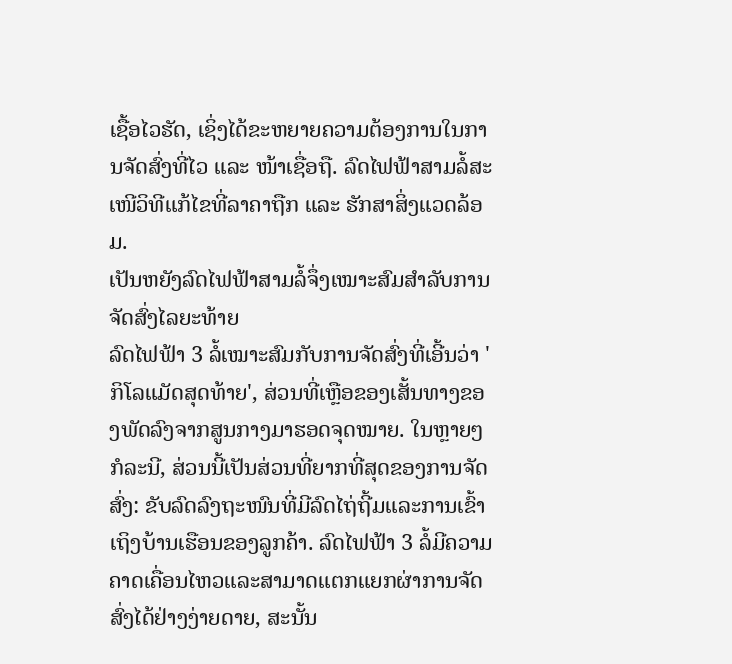ເຊື້ອໄວຮັດ, ເຊິ່ງໄດ້ຂະຫຍາຍຄວາມຕ້ອງການໃນການຈັດສົ່ງທີ່ໄວ ແລະ ໜ້າເຊື່ອຖື. ລົດໄຟຟ້າສາມລໍ້ສະເໜີວິທີແກ້ໄຂທີ່ລາຄາຖືກ ແລະ ຮັກສາສິ່ງແວດລ້ອມ.
ເປັນຫຍັງລົດໄຟຟ້າສາມລໍ້ຈຶ່ງເໝາະສົມສຳລັບການຈັດສົ່ງໄລຍະທ້າຍ
ລົດໄຟຟ້າ 3 ລໍ້ເໝາະສົມກັບການຈັດສົ່ງທີ່ເອີ້ນວ່າ 'ກິໂລແມັດສຸດທ້າຍ', ສ່ວນທີ່ເຫຼືອຂອງເສັ້ນທາງຂອງພັດລົງຈາກສູນກາງມາຮອດຈຸດໝາຍ. ໃນຫຼາຍໆກໍລະນີ, ສ່ວນນີ້ເປັນສ່ວນທີ່ຍາກທີ່ສຸດຂອງການຈັດສົ່ງ: ຂັບລົດລົງຖະໜົນທີ່ມີລົດໄຖ່ຖີ້ມແລະການເຂົ້າເຖິງບ້ານເຮືອນຂອງລູກຄ້າ. ລົດໄຟຟ້າ 3 ລໍ້ມີຄວາມຄາດເຄື່ອນໄຫວແລະສາມາດແຕກແຍກຜ່າການຈັດສົ່ງໄດ້ຢ່າງງ່າຍດາຍ, ສະນັ້ນ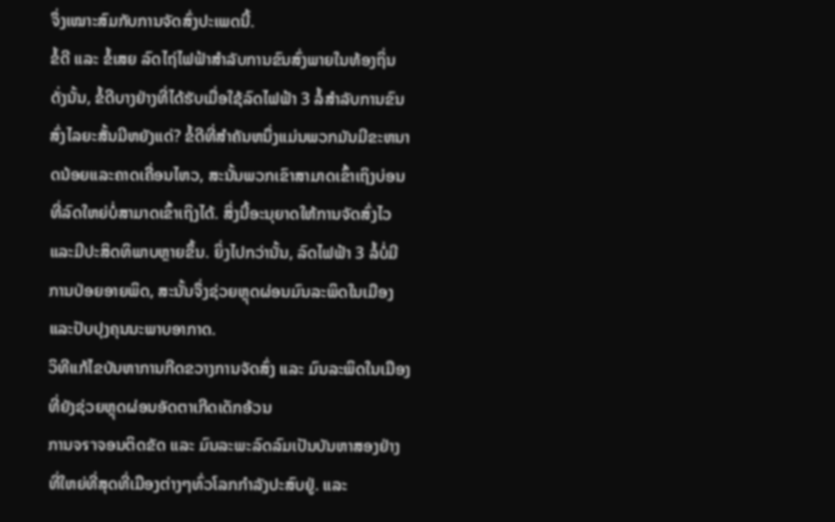ຈຶ່ງເໝາະສົມກັບການຈັດສົ່ງປະເພດນີ້.
ຂໍ້ດີ ແລະ ຂໍ້ເສຍ ລົດໄຖ່ໄຟຟ້າສຳລັບການຂົນສົ່ງພາຍໃນທ້ອງຖິ່ນ
ດັ່ງນັ້ນ, ຂໍ້ດີບາງຢ່າງທີ່ໄດ້ຮັບເມື່ອໃຊ້ລົດໄຟຟ້າ 3 ລໍ້ສຳລັບການຂົນສົ່ງໄລຍະສັ້ນມີຫຍັງແດ່? ຂໍ້ດີທີ່ສຳຄັນຫນຶ່ງແມ່ນພວກມັນມີຂະຫນາດນ້ອຍແລະຄາດເຄື່ອນໄຫວ, ສະນັ້ນພວກເຂົາສາມາດເຂົ້າເຖິງບ່ອນທີ່ລົດໃຫຍ່ບໍ່ສາມາດເຂົ້າເຖິງໄດ້. ສິ່ງນີ້ອະນຸຍາດໃຫ້ການຈັດສົ່ງໄວແລະມີປະສິດທິພາບຫຼາຍຂຶ້ນ. ຍິ່ງໄປກວ່ານັ້ນ, ລົດໄຟຟ້າ 3 ລໍ້ບໍ່ມີການປ່ອຍອາຍພິດ, ສະນັ້ນຈຶ່ງຊ່ວຍຫຼຸດຜ່ອນມົນລະພິດໃນເມືອງແລະປັບປຸງຄຸນນະພາບອາກາດ.
ວິທີແກ້ໄຂບັນຫາການກີດຂວາງການຈັດສົ່ງ ແລະ ມົນລະພິດໃນເມືອງທີ່ຍັງຊ່ວຍຫຼຸດຜ່ອນອັດຕາເກີດເດັກອ້ວນ
ການຈราຈອນຕິດຂັດ ແລະ ມົນລະພະລົດລົມເປັນບັນຫາສອງຢ່າງທີ່ໃຫຍ່ທີ່ສຸດທີ່ເມືອງຕ່າງໆທົ່ວໂລກກຳລັງປະສົບຢູ່. ແລະ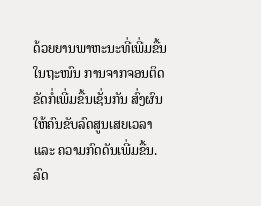ດ້ວຍຍານພາຫະນະທີ່ເພີ່ມຂື້ນໃນຖະໜົນ ການຈາກຈອນຕິດຂັດກໍ່ເພີ່ມຂື້ນເຊັ່ນກັນ ສົ່ງຜົນໃຫ້ຄົນຂັບລົດສູນເສຍເວລາ ແລະ ຄວາມກົດດັນເພີ່ມຂື້ນ. ລົດ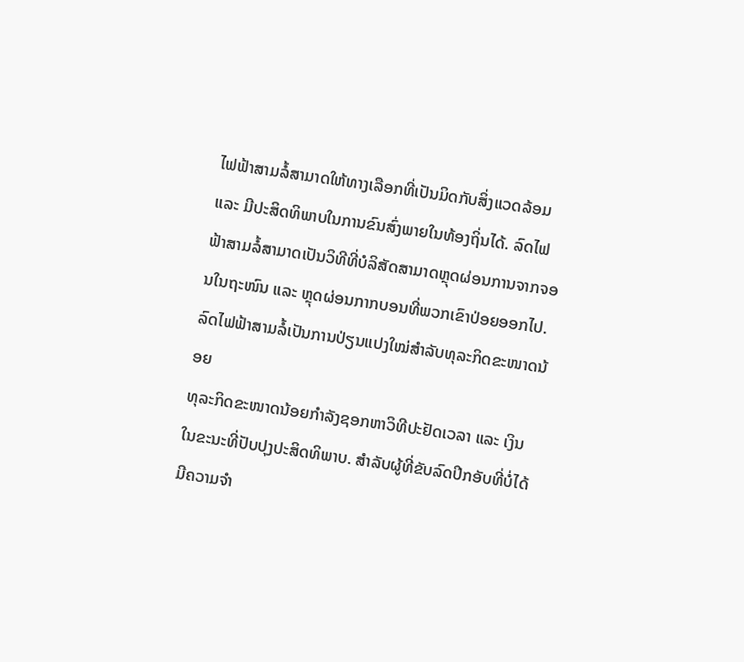ໄຟຟ້າສາມລໍ້ສາມາດໃຫ້ທາງເລືອກທີ່ເປັນມິດກັບສິ່ງແວດລ້ອມ ແລະ ມີປະສິດທິພາບໃນການຂົນສົ່ງພາຍໃນທ້ອງຖິ່ນໄດ້. ລົດໄຟຟ້າສາມລໍ້ສາມາດເປັນວິທີທີ່ບໍລິສັດສາມາດຫຼຸດຜ່ອນການຈາກຈອນໃນຖະໜົນ ແລະ ຫຼຸດຜ່ອນກາກບອນທີ່ພວກເຂົາປ່ອຍອອກໄປ.
ລົດໄຟຟ້າສາມລໍ້ເປັນການປ່ຽນແປງໃໝ່ສຳລັບທຸລະກິດຂະໜາດນ້ອຍ
ທຸລະກິດຂະໜາດນ້ອຍກຳລັງຊອກຫາວິທີປະຢັດເວລາ ແລະ ເງິນ ໃນຂະນະທີ່ປັບປຸງປະສິດທິພາບ. ສຳລັບຜູ້ທີ່ຂັບລົດປິກອັບທີ່ບໍ່ໄດ້ມີຄວາມຈຳ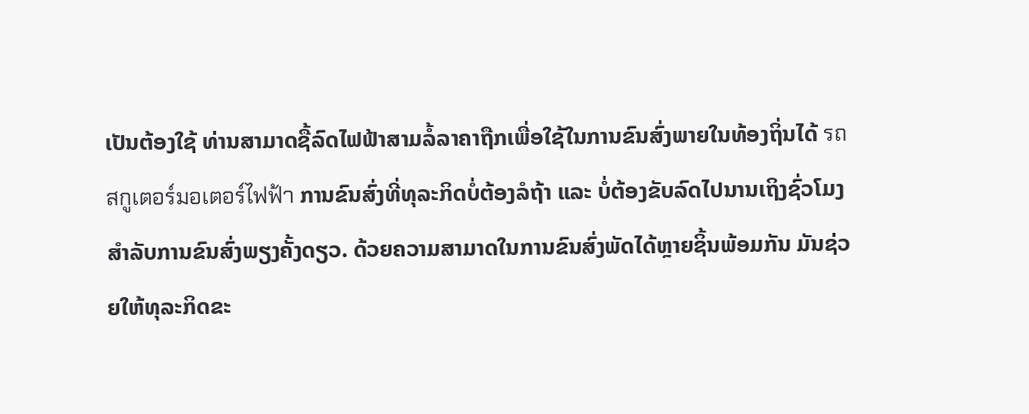ເປັນຕ້ອງໃຊ້ ທ່ານສາມາດຊື້ລົດໄຟຟ້າສາມລໍ້ລາຄາຖືກເພື່ອໃຊ້ໃນການຂົນສົ່ງພາຍໃນທ້ອງຖິ່ນໄດ້ รถสกูเตอร์มอเตอร์ไฟฟ้า ການຂົນສົ່ງທີ່ທຸລະກິດບໍ່ຕ້ອງລໍຖ້າ ແລະ ບໍ່ຕ້ອງຂັບລົດໄປນານເຖິງຊົ່ວໂມງສຳລັບການຂົນສົ່ງພຽງຄັ້ງດຽວ. ດ້ວຍຄວາມສາມາດໃນການຂົນສົ່ງພັດໄດ້ຫຼາຍຊິ້ນພ້ອມກັນ ມັນຊ່ວຍໃຫ້ທຸລະກິດຂະ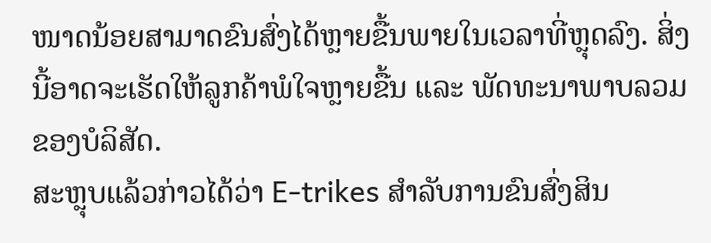ໜາດນ້ອຍສາມາດຂົນສົ່ງໄດ້ຫຼາຍຂື້ນພາຍໃນເວລາທີ່ຫຼຸດລົງ. ສິ່ງນີ້ອາດຈະເຮັດໃຫ້ລູກຄ້າພໍໃຈຫຼາຍຂື້ນ ແລະ ພັດທະນາພາບລວມຂອງບໍລິສັດ.
ສະຫຼຸບແລ້ວກ່າວໄດ້ວ່າ E-trikes ສໍາລັບການຂົນສົ່ງສິນ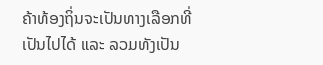ຄ້າທ້ອງຖິ່ນຈະເປັນທາງເລືອກທີ່ເປັນໄປໄດ້ ແລະ ລວມທັງເປັນ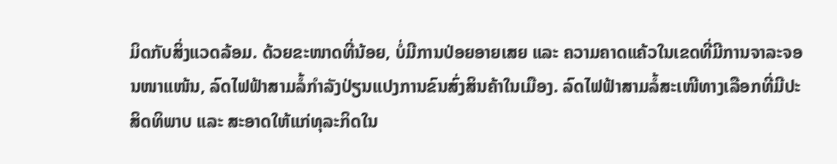ມິດກັບສິ່ງແວດລ້ອມ. ດ້ວຍຂະໜາດທີ່ນ້ອຍ, ບໍ່ມີການປ່ອຍອາຍເສຍ ແລະ ຄວາມຄາດແຄ້ວໃນເຂດທີ່ມີການຈາລະຈອນໜາແໜ້ນ, ລົດໄຟຟ້າສາມລໍ້ກໍາລັງປ່ຽນແປງການຂົນສົ່ງສິນຄ້າໃນເມືອງ. ລົດໄຟຟ້າສາມລໍ້ສະເໜີທາງເລືອກທີ່ມີປະສິດທິພາບ ແລະ ສະອາດໃຫ້ແກ່ທຸລະກິດໃນ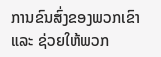ການຂົນສົ່ງຂອງພວກເຂົາ ແລະ ຊ່ວຍໃຫ້ພວກ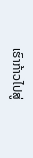ເຮົາກ້າວໄປສູ່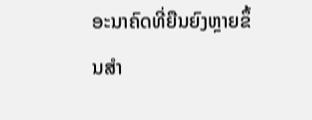ອະນາຄົດທີ່ຍືນຍົງຫຼາຍຂຶ້ນສໍາ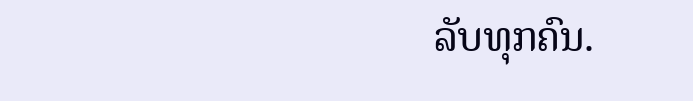ລັບທຸກຄົນ.